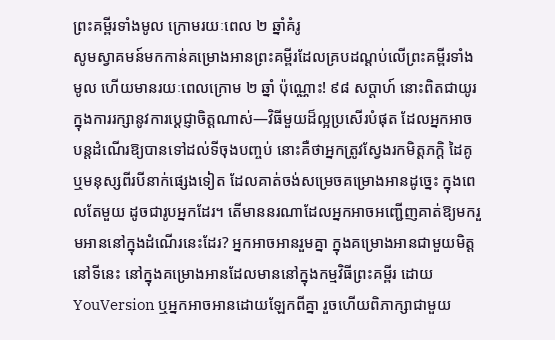ព្រះគម្ពីរទាំងមូល ក្រោមរយៈពេល ២ ឆ្នាំគំរូ
សូមស្វាគមន៍មកកាន់គម្រោងអានព្រះគម្ពីរដែលគ្របដណ្ដប់លើព្រះគម្ពីរទាំងមូល ហើយមានរយៈពេលក្រោម ២ ឆ្នាំ ប៉ុណ្ណោះ! ៩៨ សប្ដាហ៍ នោះពិតជាយូរក្នុងការរក្សានូវការប្ដេជ្ញាចិត្តណាស់—វិធីមួយដ៏ល្អប្រសើរបំផុត ដែលអ្នកអាចបន្តដំណើរឱ្យបានទៅដល់ទីចុងបញ្ចប់ នោះគឺថាអ្នកត្រូវស្វែងរកមិត្តភក្ដិ ដៃគូ ឬមនុស្សពីរបីនាក់ផ្សេងទៀត ដែលគាត់ចង់សម្រេចគម្រោងអានដូច្នេះ ក្នុងពេលតែមួយ ដូចជារូបអ្នកដែរ។ តើមាននរណាដែលអ្នកអាចអញ្ជើញគាត់ឱ្យមករួមអាននៅក្នុងដំណើរនេះដែរ? អ្នកអាចអានរួមគ្នា ក្នុងគម្រោងអានជាមួយមិត្ត នៅទីនេះ នៅក្នុងគម្រោងអានដែលមាននៅក្នុងកម្មវិធីព្រះគម្ពីរ ដោយ YouVersion ឬអ្នកអាចអានដោយឡែកពីគ្នា រួចហើយពិភាក្សាជាមួយ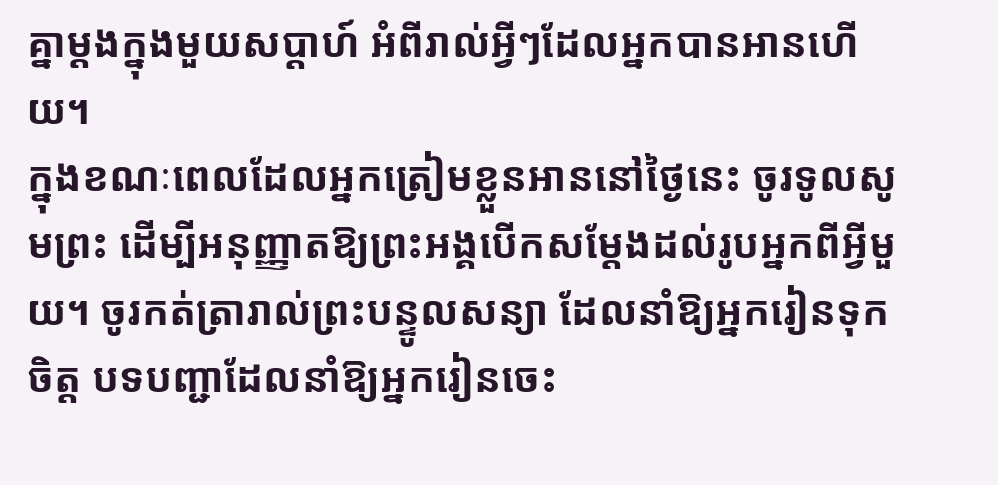គ្នាម្ដងក្នុងមួយសប្ដាហ៍ អំពីរាល់អ្វីៗដែលអ្នកបានអានហើយ។
ក្នុងខណៈពេលដែលអ្នកត្រៀមខ្លួនអាននៅថ្ងៃនេះ ចូរទូលសូមព្រះ ដើម្បីអនុញ្ញាតឱ្យព្រះអង្គបើកសម្ដែងដល់រូបអ្នកពីអ្វីមួយ។ ចូរកត់ត្រារាល់ព្រះបន្ទូលសន្យា ដែលនាំឱ្យអ្នករៀនទុកចិត្ត បទបញ្ជាដែលនាំឱ្យអ្នករៀនចេះ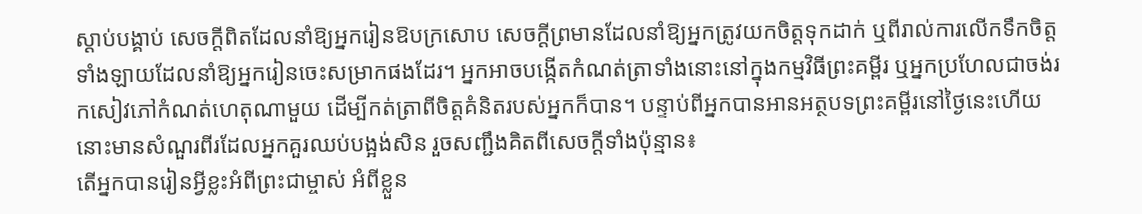ស្ដាប់បង្គាប់ សេចក្ដីពិតដែលនាំឱ្យអ្នករៀនឱបក្រសោប សេចក្ដីព្រមានដែលនាំឱ្យអ្នកត្រូវយកចិត្តទុកដាក់ ឬពីរាល់ការលើកទឹកចិត្តទាំងឡាយដែលនាំឱ្យអ្នករៀនចេះសម្រាកផងដែរ។ អ្នកអាចបង្កើតកំណត់ត្រាទាំងនោះនៅក្នុងកម្មវិធីព្រះគម្ពីរ ឬអ្នកប្រហែលជាចង់រកសៀវភៅកំណត់ហេតុណាមួយ ដើម្បីកត់ត្រាពីចិត្តគំនិតរបស់អ្នកក៏បាន។ បន្ទាប់ពីអ្នកបានអានអត្ថបទព្រះគម្ពីរនៅថ្ងៃនេះហើយ នោះមានសំណួរពីរដែលអ្នកគួរឈប់បង្អង់សិន រួចសញ្ជឹងគិតពីសេចក្ដីទាំងប៉ុន្មាន៖
តើអ្នកបានរៀនអ្វីខ្លះអំពីព្រះជាម្ចាស់ អំពីខ្លួន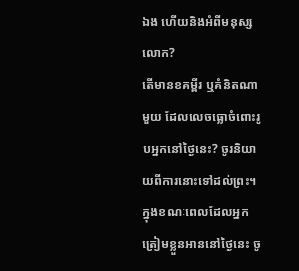ឯង ហើយនិងអំពីមនុស្សលោក?
តើមានខគម្ពីរ ឬគំនិតណាមួយ ដែលលេចធ្លោចំពោះរូបអ្នកនៅថ្ងៃនេះ? ចូរនិយាយពីការនោះទៅដល់ព្រះ។
ក្នុងខណៈពេលដែលអ្នកត្រៀមខ្លួនអាននៅថ្ងៃនេះ ចូ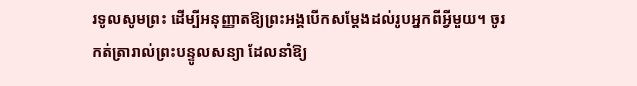រទូលសូមព្រះ ដើម្បីអនុញ្ញាតឱ្យព្រះអង្គបើកសម្ដែងដល់រូបអ្នកពីអ្វីមួយ។ ចូរកត់ត្រារាល់ព្រះបន្ទូលសន្យា ដែលនាំឱ្យ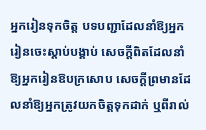អ្នករៀនទុកចិត្ត បទបញ្ជាដែលនាំឱ្យអ្នករៀនចេះស្ដាប់បង្គាប់ សេចក្ដីពិតដែលនាំឱ្យអ្នករៀនឱបក្រសោប សេចក្ដីព្រមានដែលនាំឱ្យអ្នកត្រូវយកចិត្តទុកដាក់ ឬពីរាល់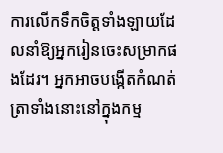ការលើកទឹកចិត្តទាំងឡាយដែលនាំឱ្យអ្នករៀនចេះសម្រាកផងដែរ។ អ្នកអាចបង្កើតកំណត់ត្រាទាំងនោះនៅក្នុងកម្ម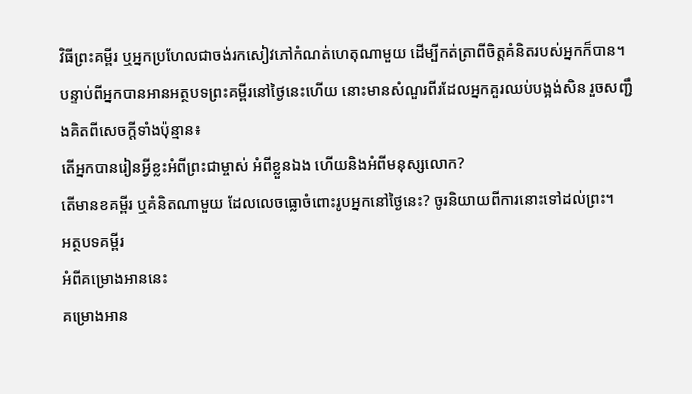វិធីព្រះគម្ពីរ ឬអ្នកប្រហែលជាចង់រកសៀវភៅកំណត់ហេតុណាមួយ ដើម្បីកត់ត្រាពីចិត្តគំនិតរបស់អ្នកក៏បាន។ បន្ទាប់ពីអ្នកបានអានអត្ថបទព្រះគម្ពីរនៅថ្ងៃនេះហើយ នោះមានសំណួរពីរដែលអ្នកគួរឈប់បង្អង់សិន រួចសញ្ជឹងគិតពីសេចក្ដីទាំងប៉ុន្មាន៖
តើអ្នកបានរៀនអ្វីខ្លះអំពីព្រះជាម្ចាស់ អំពីខ្លួនឯង ហើយនិងអំពីមនុស្សលោក?
តើមានខគម្ពីរ ឬគំនិតណាមួយ ដែលលេចធ្លោចំពោះរូបអ្នកនៅថ្ងៃនេះ? ចូរនិយាយពីការនោះទៅដល់ព្រះ។
អត្ថបទគម្ពីរ
អំពីគម្រោងអាននេះ
គម្រោងអាន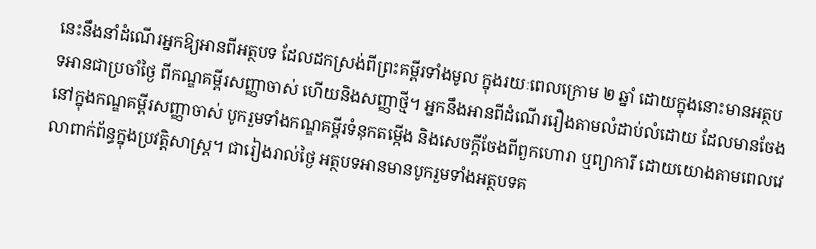នេះនឹងនាំដំណើរអ្នកឱ្យអានពីអត្ថបទ ដែលដកស្រង់ពីព្រះគម្ពីរទាំងមូល ក្នុងរយៈពេលក្រោម ២ ឆ្នាំ ដោយក្នុងនោះមានអត្ថបទអានជាប្រចាំថ្ងៃ ពីកណ្ឌគម្ពីរសញ្ញាចាស់ ហើយនិងសញ្ញាថ្មី។ អ្នកនឹងអានពីដំណើររឿងតាមលំដាប់លំដោយ ដែលមានចែងនៅក្នុងកណ្ឌគម្ពីរសញ្ញាចាស់ បូករួមទាំងកណ្ឌគម្ពីរទំនុកតម្កើង និងសេចក្ដីចែងពីពួកហោរា ឬព្យាការី ដោយយោងតាមពេលវេលាពាក់ព័ន្ធក្នុងប្រវត្តិសាស្រ្ត។ ជារៀងរាល់ថ្ងៃ អត្ថបទអានមានបូករួមទាំងអត្ថបទគ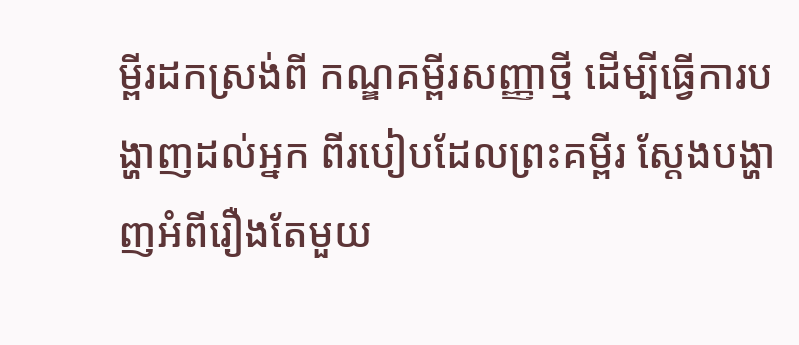ម្ពីរដកស្រង់ពី កណ្ឌគម្ពីរសញ្ញាថ្មី ដើម្បីធ្វើការបង្ហាញដល់អ្នក ពីរបៀបដែលព្រះគម្ពីរ ស្ដែងបង្ហាញអំពីរឿងតែមួយ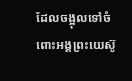ដែលចង្អុលទៅចំពោះអង្គព្រះយេស៊ូ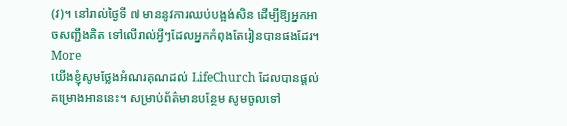(វ)។ នៅរាល់ថ្ងៃទី ៧ មាននូវការឈប់បង្អង់សិន ដើម្បីឱ្យអ្នកអាចសញ្ជឹងគិត ទៅលើរាល់អ្វីៗដែលអ្នកកំពុងតែរៀនបានផងដែរ។
More
យើងខ្ញុំសូមថ្លែងអំណរគុណដល់ LifeChurch ដែលបានផ្ដល់គម្រោងអាននេះ។ សម្រាប់ព័ត៌មានបន្ថែម សូមចូលទៅ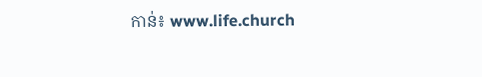កាន់៖ www.life.church